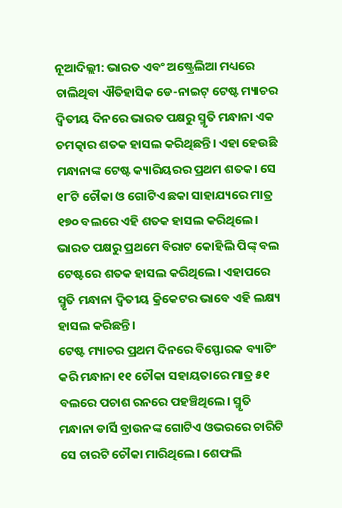ନୂଆଦିଲ୍ଲୀ: ଭାରତ ଏବଂ ଅଷ୍ଟ୍ରେଲିଆ ମଧ୍ୟରେ ଚାଲିଥିବା ଐତିହାସିକ ଡେ-ନାଇଟ୍ ଟେଷ୍ଟ ମ୍ୟାଚର ଦ୍ୱିତୀୟ ଦିନରେ ଭାରତ ପକ୍ଷରୁ ସ୍ମୃତି ମନ୍ଧାନା ଏକ ଚମତ୍କାର ଶତକ ହାସଲ କରିଥିଛନ୍ତି। ଏହା ହେଉଛି ମନ୍ଧାନାଙ୍କ ଟେଷ୍ଟ କ୍ୟାରିୟରର ପ୍ରଥମ ଶତକ। ସେ ୧୮ଟି ଚୌକା ଓ ଗୋଟିଏ ଛକା ସାହାଯ୍ୟରେ ମାତ୍ର ୧୭୦ ବଲରେ ଏହି ଶତକ ହାସଲ କରିଥିଲେ। ଭାରତ ପକ୍ଷରୁ ପ୍ରଥମେ ବିରାଟ କୋହିଲି ପିଙ୍କ୍ ବଲ ଟେଷ୍ଟରେ ଶତକ ହାସଲ କରିଥିଲେ। ଏହାପରେ ସ୍ମୃତି ମନ୍ଧାନା ଦ୍ୱିତୀୟ କ୍ରିକେଟର ଭାବେ ଏହି ଲକ୍ଷ୍ୟ ହାସଲ କରିଛନ୍ତି।
ଟେଷ୍ଟ ମ୍ୟାଚର ପ୍ରଥମ ଦିନରେ ବିସ୍ଫୋରକ ବ୍ୟାଟିଂ କରି ମନ୍ଧାନା ୧୧ ଚୌକା ସହାୟତାରେ ମାତ୍ର ୫୧ ବଲରେ ପଚାଶ ରନରେ ପହଞ୍ଚିଥିଲେ। ସ୍ମୃତି ମନ୍ଧାନା ଡାର୍ସି ବ୍ରାଉନଙ୍କ ଗୋଟିଏ ଓଭରରେ ଚାରିଟି ସେ ଚାରଟି ଚୌକା ମାରିଥିଲେ। ଶେଫଲି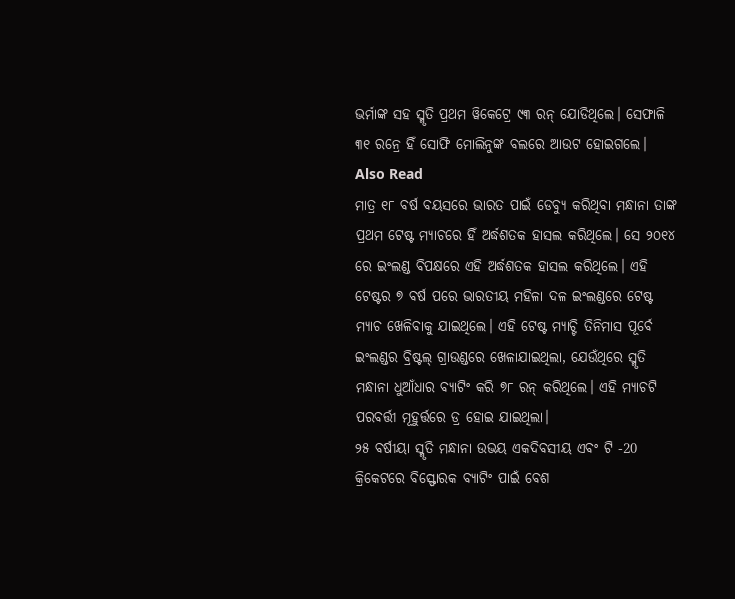ଭର୍ମାଙ୍କ ସହ ସ୍ମୃତି ପ୍ରଥମ ୱିକେଟ୍ରେ ୯୩ ରନ୍ ଯୋଡିଥିଲେ। ସେଫାଳି ୩୧ ରନ୍ରେ ହିଁ ସୋଫି ମୋଲିନୁଙ୍କ ବଲରେ ଆଉଟ ହୋଇଗଲେ।
Also Read
ମାତ୍ର ୧୮ ବର୍ଷ ବୟସରେ ଭାରତ ପାଇଁ ଡେବ୍ୟୁ କରିଥିବା ମନ୍ଧାନା ତାଙ୍କ ପ୍ରଥମ ଟେଷ୍ଟ ମ୍ୟାଚରେ ହିଁ ଅର୍ଦ୍ଧଶତକ ହାସଲ କରିଥିଲେ। ସେ ୨୦୧୪ ରେ ଇଂଲଣ୍ଡ ବିପକ୍ଷରେ ଏହି ଅର୍ଦ୍ଧଶତକ ହାସଲ କରିଥିଲେ। ଏହି ଟେଷ୍ଟର ୭ ବର୍ଷ ପରେ ଭାରତୀୟ ମହିଳା ଦଳ ଇଂଲଣ୍ଡରେ ଟେଷ୍ଟ ମ୍ୟାଚ ଖେଳିବାକୁ ଯାଇଥିଲେ। ଏହି ଟେଷ୍ଟ ମ୍ୟାଚ୍ଟି ତିନିମାସ ପୂର୍ବେ ଇଂଲଣ୍ଡର ବ୍ରିଷ୍ଟଲ୍ ଗ୍ରାଉଣ୍ଡରେ ଖେଳାଯାଇଥିଲା, ଯେଉଁଥିରେ ସ୍ମୃତି ମନ୍ଧାନା ଧୁଆଁଧାର ବ୍ୟାଟିଂ କରି ୭୮ ରନ୍ କରିଥିଲେ। ଏହି ମ୍ୟାଚଟି ପରବର୍ତ୍ତୀ ମୂହୁର୍ତ୍ତରେ ଡ୍ର ହୋଇ ଯାଇଥିଲା।
୨୫ ବର୍ଷୀୟା ସ୍ମୃତି ମନ୍ଧାନା ଉଭୟ ଏକଦିବସୀୟ ଏବଂ ଟି -20 କ୍ରିକେଟରେ ବିସ୍ଫୋରକ ବ୍ୟାଟିଂ ପାଇଁ ବେଶ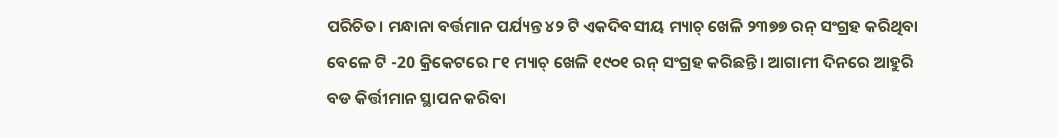ପରିଚିତ। ମନ୍ଧାନା ବର୍ତ୍ତମାନ ପର୍ଯ୍ୟନ୍ତ ୪୨ ଟି ଏକଦିବସୀୟ ମ୍ୟାଚ୍ ଖେଳି ୨୩୭୭ ରନ୍ ସଂଗ୍ରହ କରିଥିବା ବେଳେ ଟି -20 କ୍ରିକେଟରେ ୮୧ ମ୍ୟାଚ୍ ଖେଳି ୧୯୦୧ ରନ୍ ସଂଗ୍ରହ କରିଛନ୍ତି। ଆଗାମୀ ଦିନରେ ଆହୁରି ବଡ କିର୍ତ୍ତୀମାନ ସ୍ଥାପନ କରିବା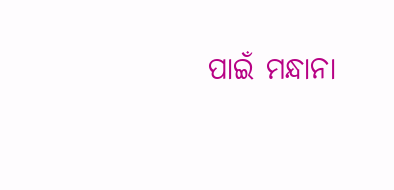ପାଇଁ ମନ୍ଧାନା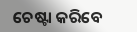ଚେଷ୍ଟା କରିବେ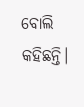ବୋଲି କହିଛନ୍ତି।